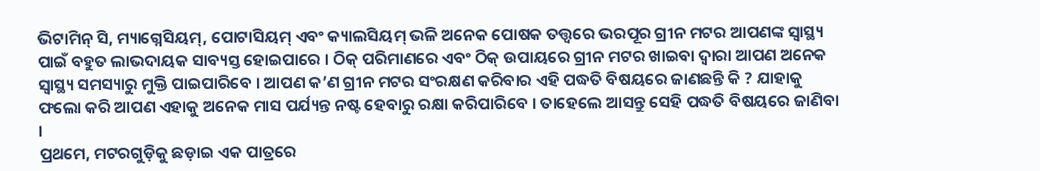ଭିଟାମିନ୍ ସି, ମ୍ୟାଗ୍ନେସିୟମ୍, ପୋଟାସିୟମ୍ ଏବଂ କ୍ୟାଲସିୟମ୍ ଭଳି ଅନେକ ପୋଷକ ତତ୍ତ୍ୱରେ ଭରପୂର ଗ୍ରୀନ ମଟର ଆପଣଙ୍କ ସ୍ୱାସ୍ଥ୍ୟ ପାଇଁ ବହୁତ ଲାଭଦାୟକ ସାବ୍ୟସ୍ତ ହୋଇପାରେ । ଠିକ୍ ପରିମାଣରେ ଏବଂ ଠିକ୍ ଉପାୟରେ ଗ୍ରୀନ ମଟର ଖାଇବା ଦ୍ୱାରା ଆପଣ ଅନେକ ସ୍ୱାସ୍ଥ୍ୟ ସମସ୍ୟାରୁ ମୁକ୍ତି ପାଇପାରିବେ । ଆପଣ କ’ଣ ଗ୍ରୀନ ମଟର ସଂରକ୍ଷଣ କରିବାର ଏହି ପଦ୍ଧତି ବିଷୟରେ ଜାଣଛନ୍ତି କି ? ଯାହାକୁ ଫଲୋ କରି ଆପଣ ଏହାକୁ ଅନେକ ମାସ ପର୍ଯ୍ୟନ୍ତ ନଷ୍ଟ ହେବାରୁ ରକ୍ଷା କରିପାରିବେ । ତାହେଲେ ଆସନ୍ତୁ ସେହି ପଦ୍ଧତି ବିଷୟରେ ଜାଣିବା ।
ପ୍ରଥମେ, ମଟରଗୁଡ଼ିକୁ ଛଡ଼ାଇ ଏକ ପାତ୍ରରେ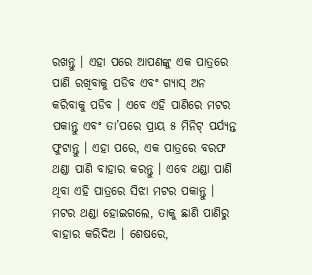ରଖନ୍ତୁ । ଏହା ପରେ ଆପଣଙ୍କୁ ଏକ ପାତ୍ରରେ ପାଣି ରଖିବାକୁ ପଡିବ ଏବଂ ଗ୍ୟାସ୍ ଅନ କରିବାକୁ ପଡିବ । ଏବେ ଏହି ପାଣିରେ ମଟର ପକାନ୍ତୁ ଏବଂ ତା’ପରେ ପ୍ରାୟ ୫ ମିନିଟ୍ ପର୍ଯ୍ୟନ୍ତ ଫୁଟାନ୍ତୁ । ଏହା ପରେ, ଏକ ପାତ୍ରରେ ବରଫ ଥଣ୍ଡା ପାଣି ବାହାର କରନ୍ତୁ । ଏବେ ଥଣ୍ଡା ପାଣି ଥିବା ଏହି ପାତ୍ରରେ ସିଝା ମଟର ପକାନ୍ତୁ । ମଟର ଥଣ୍ଡା ହୋଇଗଲେ, ତାକୁ ଛାଣି ପାଣିରୁ ବାହାର କରିଦିଅ । ଶେଷରେ,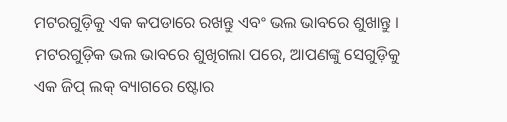ମଟରଗୁଡ଼ିକୁ ଏକ କପଡାରେ ରଖନ୍ତୁ ଏବଂ ଭଲ ଭାବରେ ଶୁଖାନ୍ତୁ ।
ମଟରଗୁଡ଼ିକ ଭଲ ଭାବରେ ଶୁଖିଗଲା ପରେ, ଆପଣଙ୍କୁ ସେଗୁଡ଼ିକୁ ଏକ ଜିପ୍ ଲକ୍ ବ୍ୟାଗରେ ଷ୍ଟୋର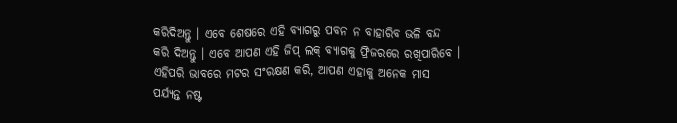କରିଦିଅନ୍ତୁ । ଏବେ ଶେଷରେ ଏହି ବ୍ୟାଗରୁ ପବନ ନ ବାହାରିବ ଭଳି ବନ୍ଦ କରି ଦିଅନ୍ତୁ । ଏବେ ଆପଣ ଏହି ଜିପ୍ ଲକ୍ ବ୍ୟାଗକୁ ଫ୍ରିଜରରେ ରଖିପାରିବେ । ଏହିପରି ଭାବରେ ମଟର ସଂରକ୍ଷଣ କରି, ଆପଣ ଏହାକୁ ଅନେକ ମାସ ପର୍ଯ୍ୟନ୍ତ ନଷ୍ଟ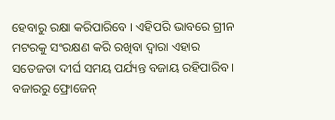ହେବାରୁ ରକ୍ଷା କରିପାରିବେ । ଏହିପରି ଭାବରେ ଗ୍ରୀନ ମଟରକୁ ସଂରକ୍ଷଣ କରି ରଖିବା ଦ୍ଵାରା ଏହାର ସତେଜତା ଦୀର୍ଘ ସମୟ ପର୍ଯ୍ୟନ୍ତ ବଜାୟ ରହିପାରିବ । ବଜାରରୁ ଫ୍ରୋଜେନ୍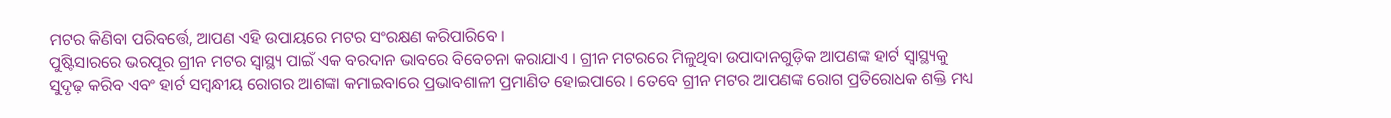ମଟର କିଣିବା ପରିବର୍ତ୍ତେ, ଆପଣ ଏହି ଉପାୟରେ ମଟର ସଂରକ୍ଷଣ କରିପାରିବେ ।
ପୁଷ୍ଟିସାରରେ ଭରପୂର ଗ୍ରୀନ ମଟର ସ୍ୱାସ୍ଥ୍ୟ ପାଇଁ ଏକ ବରଦାନ ଭାବରେ ବିବେଚନା କରାଯାଏ । ଗ୍ରୀନ ମଟରରେ ମିଳୁଥିବା ଉପାଦାନଗୁଡ଼ିକ ଆପଣଙ୍କ ହାର୍ଟ ସ୍ୱାସ୍ଥ୍ୟକୁ ସୁଦୃଢ଼ କରିବ ଏବଂ ହାର୍ଟ ସମ୍ବନ୍ଧୀୟ ରୋଗର ଆଶଙ୍କା କମାଇବାରେ ପ୍ରଭାବଶାଳୀ ପ୍ରମାଣିତ ହୋଇପାରେ । ତେବେ ଗ୍ରୀନ ମଟର ଆପଣଙ୍କ ରୋଗ ପ୍ରତିରୋଧକ ଶକ୍ତି ମଧ୍ୟ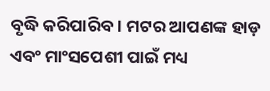ବୃଦ୍ଧି କରିପାରିବ । ମଟର ଆପଣଙ୍କ ହାଡ଼ ଏବଂ ମାଂସପେଶୀ ପାଇଁ ମଧ୍ୟ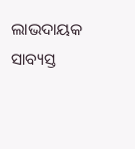ଲାଭଦାୟକ ସାବ୍ୟସ୍ତ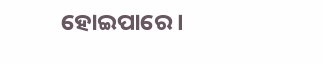ହୋଇପାରେ ।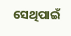ସେଥିପାଇଁ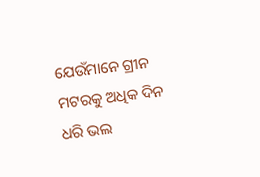ଯେଉଁମାନେ ଗ୍ରୀନ ମଟରକୁ ଅଧିକ ଦିନ ଧରି ଭଲ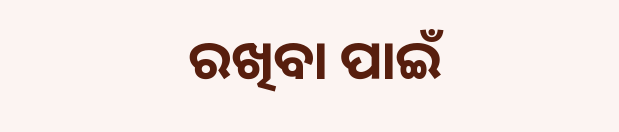ରଖିବା ପାଇଁ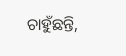ଚାହୁଁଛନ୍ତି,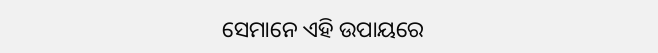ସେମାନେ ଏହି ଉପାୟରେ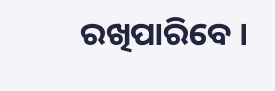ରଖିପାରିବେ ।